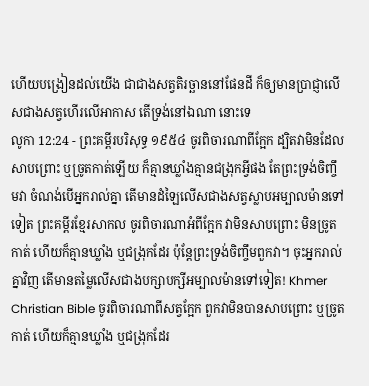ហើយបង្រៀនដល់យើង ជាជាងសត្វតិរច្ឆាននៅផែនដី ក៏ឲ្យមានប្រាជ្ញាលើសជាងសត្វហើរលើអាកាស តើទ្រង់នៅឯណា នោះទេ
លូកា 12:24 - ព្រះគម្ពីរបរិសុទ្ធ ១៩៥៤ ចូរពិចារណាពីក្អែក ដ្បិតវាមិនដែលសាបព្រោះ ឬច្រូតកាត់ឡើយ ក៏គ្មានឃ្លាំងគ្មានជង្រុកអ្វីផង តែព្រះទ្រង់ចិញ្ចឹមវា ចំណង់បើអ្នករាល់គ្នា តើមានដំឡៃលើសជាងសត្វស្លាបអម្បាលម៉ានទៅទៀត ព្រះគម្ពីរខ្មែរសាកល ចូរពិចារណាអំពីក្អែក វាមិនសាបព្រោះ មិនច្រូតកាត់ ហើយក៏គ្មានឃ្លាំង ឬជង្រុកដែរ ប៉ុន្តែព្រះទ្រង់ចិញ្ចឹមពួកវា។ ចុះអ្នករាល់គ្នាវិញ តើមានតម្លៃលើសជាងបក្សាបក្សីអម្បាលម៉ានទៅទៀត! Khmer Christian Bible ចូរពិចារណាពីសត្វក្អែក ពួកវាមិនបានសាបព្រោះ ឬច្រូតកាត់ ហើយក៏គ្មានឃ្លាំង ឬជង្រុកដែរ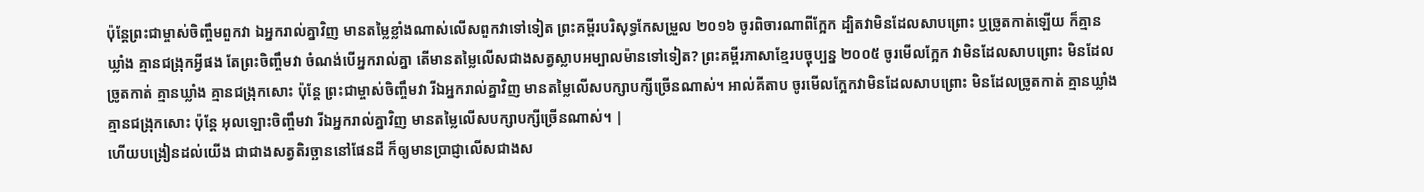ប៉ុន្ដែព្រះជាម្ចាស់ចិញ្ចឹមពួកវា ឯអ្នករាល់គ្នាវិញ មានតម្លៃខ្លាំងណាស់លើសពួកវាទៅទៀត ព្រះគម្ពីរបរិសុទ្ធកែសម្រួល ២០១៦ ចូរពិចារណាពីក្អែក ដ្បិតវាមិនដែលសាបព្រោះ ឬច្រូតកាត់ឡើយ ក៏គ្មានឃ្លាំង គ្មានជង្រុកអ្វីផង តែព្រះចិញ្ចឹមវា ចំណង់បើអ្នករាល់គ្នា តើមានតម្លៃលើសជាងសត្វស្លាបអម្បាលម៉ានទៅទៀត? ព្រះគម្ពីរភាសាខ្មែរបច្ចុប្បន្ន ២០០៥ ចូរមើលក្អែក វាមិនដែលសាបព្រោះ មិនដែលច្រូតកាត់ គ្មានឃ្លាំង គ្មានជង្រុកសោះ ប៉ុន្តែ ព្រះជាម្ចាស់ចិញ្ចឹមវា រីឯអ្នករាល់គ្នាវិញ មានតម្លៃលើសបក្សាបក្សីច្រើនណាស់។ អាល់គីតាប ចូរមើលក្អែកវាមិនដែលសាបព្រោះ មិនដែលច្រូតកាត់ គ្មានឃ្លាំងគ្មានជង្រុកសោះ ប៉ុន្តែ អុលឡោះចិញ្ចឹមវា រីឯអ្នករាល់គ្នាវិញ មានតម្លៃលើសបក្សាបក្សីច្រើនណាស់។ |
ហើយបង្រៀនដល់យើង ជាជាងសត្វតិរច្ឆាននៅផែនដី ក៏ឲ្យមានប្រាជ្ញាលើសជាងស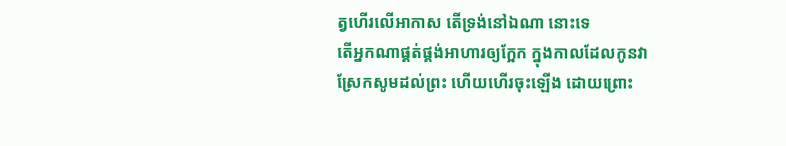ត្វហើរលើអាកាស តើទ្រង់នៅឯណា នោះទេ
តើអ្នកណាផ្គត់ផ្គង់អាហារឲ្យក្អែក ក្នុងកាលដែលកូនវាស្រែកសូមដល់ព្រះ ហើយហើរចុះឡើង ដោយព្រោះ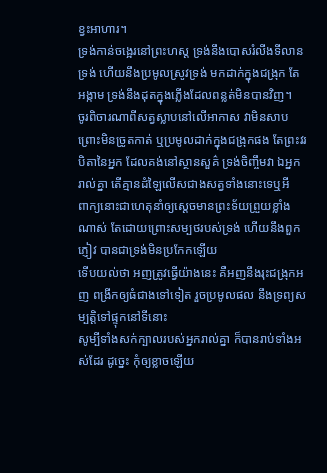ខ្វះអាហារ។
ទ្រង់កាន់ចង្អេរនៅព្រះហស្ត ទ្រង់នឹងបោសរំលីងទីលានទ្រង់ ហើយនឹងប្រមូលស្រូវទ្រង់ មកដាក់ក្នុងជង្រុក តែអង្កាម ទ្រង់នឹងដុតក្នុងភ្លើងដែលពន្លត់មិនបានវិញ។
ចូរពិចារណាពីសត្វស្លាបនៅលើអាកាស វាមិនសាបព្រោះមិនច្រូតកាត់ ឬប្រមូលដាក់ក្នុងជង្រុកផង តែព្រះវរបិតានៃអ្នក ដែលគង់នៅស្ថានសួគ៌ ទ្រង់ចិញ្ចឹមវា ឯអ្នករាល់គ្នា តើគ្មានដំឡៃលើសជាងសត្វទាំងនោះទេឬអី
ពាក្យនោះជាហេតុនាំឲ្យស្តេចមានព្រះទ័យព្រួយខ្លាំងណាស់ តែដោយព្រោះសម្បថរបស់ទ្រង់ ហើយនឹងពួកភ្ញៀវ បានជាទ្រង់មិនប្រកែកឡើយ
ទើបយល់ថា អញត្រូវធ្វើយ៉ាងនេះ គឺអញនឹងរុះជង្រុកអញ ពង្រីកឲ្យធំជាងទៅទៀត រួចប្រមូលផល នឹងទ្រព្យសម្បត្តិទៅផ្ទុកនៅទីនោះ
សូម្បីទាំងសក់ក្បាលរបស់អ្នករាល់គ្នា ក៏បានរាប់ទាំងអស់ដែរ ដូច្នេះ កុំឲ្យខ្លាចឡើយ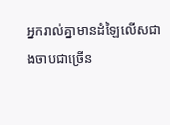អ្នករាល់គ្នាមានដំឡៃលើសជាងចាបជាច្រើន